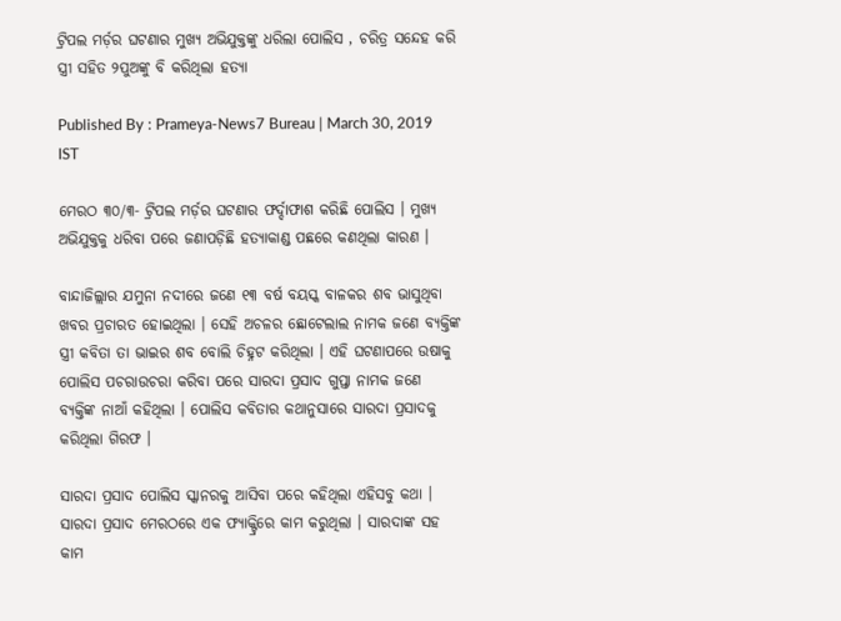ଟ୍ରିପଲ ମର୍ଡ଼ର ଘଟଣାର ମୁଖ୍ୟ ଅଭିଯୁକ୍ତଙ୍କୁ ଧରିଲା ପୋଲିସ , ଚରିତ୍ର ସନ୍ଦେହ କରି ସ୍ତ୍ରୀ ସହିତ ୨ପୁଅଙ୍କୁ ବି କରିଥିଲା ହତ୍ୟା

Published By : Prameya-News7 Bureau | March 30, 2019 IST

ମେରଠ ୩୦/୩- ଟ୍ରିପଲ ମର୍ଡ଼ର ଘଟଣାର ଫର୍ଦ୍ଦାଫାଶ କରିଛି ପୋଲିସ । ମୁଖ୍ୟ ଅଭିଯୁକ୍ତକୁ ଧରିବା ପରେ ଜଣାପଡ଼ିଛି ହତ୍ୟାକାଣ୍ଡ ପଛରେ କଣଥିଲା କାରଣ ।

ବାନ୍ଦାଜିଲ୍ଲାର ଯମୁନା ନଦୀରେ ଜଣେ ୧୩ ବର୍ଷ ବୟସ୍କ ବାଳକର ଶବ ଭାସୁଥିବା ଖବର ପ୍ରଚାରତ ହୋଇଥିଲା । ସେହି ଅଚଳର ଛୋଟେଲାଲ ନାମକ ଜଣେ ବ୍ୟକ୍ତିଙ୍କ ସ୍ତ୍ରୀ କବିତା ତା ଭାଇର ଶବ ବୋଲି ଚିହ୍ନଟ କରିଥିଲା । ଏହି ଘଟଣାପରେ ଉଷାକୁ ପୋଲିସ ପଚରାଉଚରା କରିବା ପରେ ସାରଦା ପ୍ରସାଦ ଗୁପ୍ତା ନାମକ ଜଣେ ବ୍ୟକ୍ତିଙ୍କ ନାଆଁ କହିଥିଲା । ପୋଲିସ କବିତାର କଥାନୁସାରେ ସାରଦା ପ୍ରସାଦକୁ କରିଥିଲା ଗିରଫ ।

ସାରଦା ପ୍ରସାଦ ପୋଲିସ ସ୍କାନରକୁ ଆସିବା ପରେ କହିଥିଲା ଏହିସବୁ କଥା । ସାରଦା ପ୍ରସାଦ ମେରଠରେ ଏକ ଫ୍ୟାକ୍ଟ୍ରିରେ କାମ କରୁଥିଲା । ସାରଦାଙ୍କ ସହ କାମ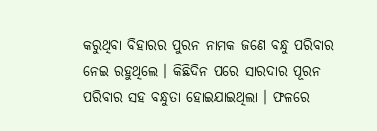କରୁଥିବା ବିହାରର ପୁରନ ନାମକ ଜଣେ ବନ୍ଧୁ ପରିବାର ନେଇ ରହୁଥିଲେ । କିଛିଦିନ ପରେ ସାରଦାର ପୂରନ ପରିବାର ସହ ବନ୍ଧୁତା ହୋଇଯାଇଥିଲା । ଫଳରେ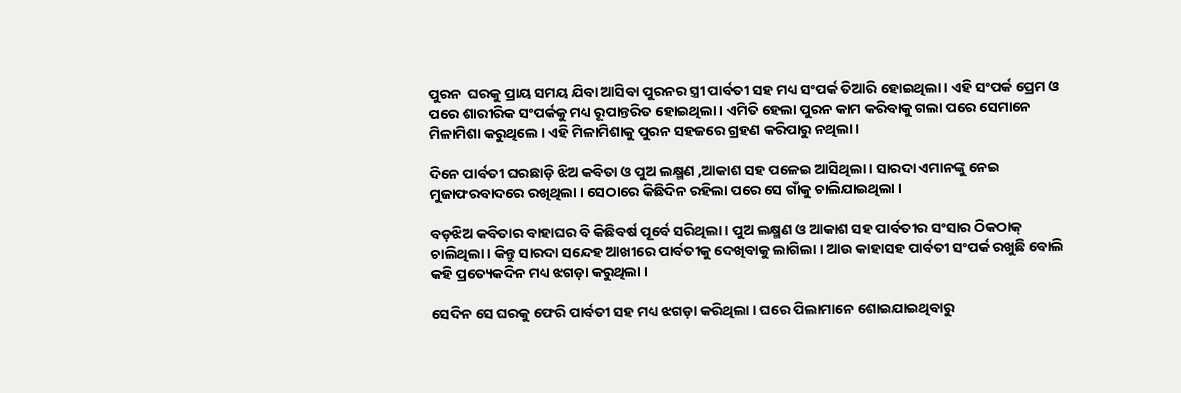ପୁରନ  ଘରକୁ ପ୍ରାୟ ସମୟ ଯିବା ଆସିବା ପୁରନର ସ୍ତ୍ରୀ ପାର୍ବତୀ ସହ ମଧ୍ୟ ସଂପର୍କ ତିଆରି ହୋଇଥିଲା । ଏହି ସଂପର୍କ ପ୍ରେମ ଓ ପରେ ଶାରୀରିକ ସଂପର୍କକୁ ମଧ୍ୟ ରୂପାନ୍ତରିତ ହୋଇଥିଲା । ଏମିତି ହେଲା ପୁରନ କାମ କରିବାକୁ ଗଲା ପରେ ସେମାନେ  ମିଳାମିଶା କରୁଥିଲେ । ଏହି ମିଳାମିଶାକୁ ପୁରନ ସହଜରେ ଗ୍ରହଣ କରିପାରୁ ନଥିଲା ।

ଦିନେ ପାର୍ବତୀ ଘରଛାଡ଼ି ଝିଅ କବିତା ଓ ପୁଅ ଲକ୍ଷ୍ମଣ ,ଆକାଶ ସହ ପଳେଇ ଆସିଥିଲା । ସାରଦା ଏମାନଙ୍କୁ ନେଇ ମୁଜାଫରବାଦରେ ରଖିଥିଲା । ସେଠାରେ କିଛିଦିନ ରହିଲା ପରେ ସେ ଗାଁକୁ ଚାଲିଯାଇଥିଲା ।

ବଡ଼ଝିଅ କବିତାର ବାହାଘର ବି କିଛିବର୍ଷ ପୂର୍ବେ ସରିଥିଲା । ପୁଅ ଲକ୍ଷ୍ମଣ ଓ ଆକାଶ ସହ ପାର୍ବତୀର ସଂସାର ଠିକଠାକ୍ ଚାଲିଥିଲା । କିନ୍ତୁ ସାରଦା ସନ୍ଦେହ ଆଖୀରେ ପାର୍ବତୀକୁ ଦେଖିବାକୁ ଲାଗିଲା । ଆଉ କାହାସହ ପାର୍ବତୀ ସଂପର୍କ ରଖୁଛି ବୋଲି କହି ପ୍ରତ୍ୟେକଦିନ ମଧ୍ୟ ଝଗଡ଼ା କରୁଥିଲା ।

ସେଦିନ ସେ ଘରକୁ ଫେରି ପାର୍ବତୀ ସହ ମଧ୍ୟ ଝଗଡ଼ା କରିଥିଲା । ଘରେ ପିଲାମାନେ ଶୋଇଯାଇଥିବାରୁ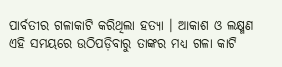ପାର୍ବତୀର ଗଳାକାଟି କରିଥିଲା ହତ୍ୟା । ଆକାଶ ଓ ଲକ୍ଷ୍ମଣ ଏହି ସମୟରେ ଉଠିପଡ଼ିବାରୁ ତାଙ୍କର ମଧ୍ୟ ଗଳା କାଟି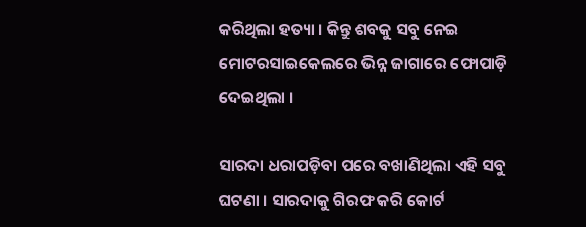କରିଥିଲା ହତ୍ୟା । କିନ୍ତୁ ଶବକୁ ସବୁ ନେଇ ମୋଟରସାଇକେଲରେ ଭିନ୍ନ ଜାଗାରେ ଫୋପାଡ଼ି ଦେଇଥିଲା ।

ସାରଦା ଧରାପଡ଼ିବା ପରେ ବଖାଣିଥିଲା ଏହି ସବୁ ଘଟଣା । ସାରଦାକୁ ଗିରଫ କରି କୋର୍ଟ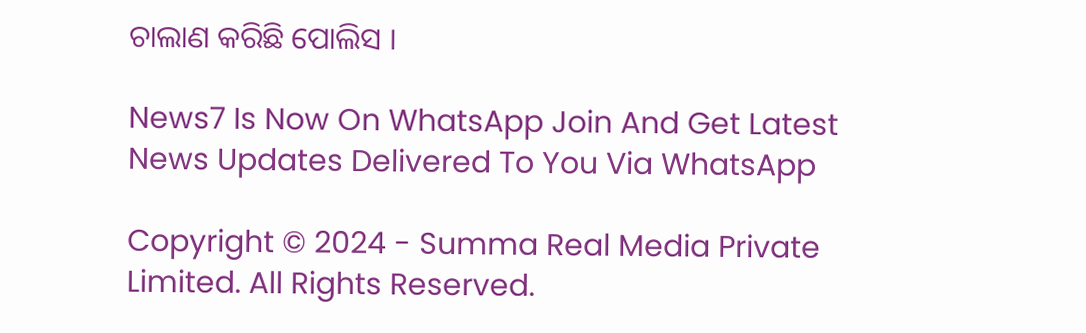ଚାଲାଣ କରିଛି ପୋଲିସ ।

News7 Is Now On WhatsApp Join And Get Latest News Updates Delivered To You Via WhatsApp

Copyright © 2024 - Summa Real Media Private Limited. All Rights Reserved.